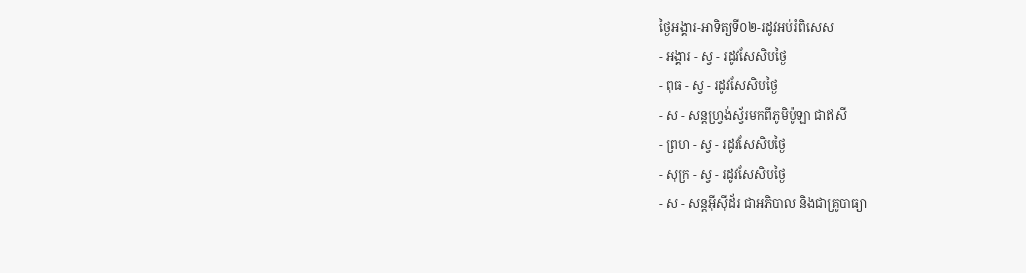ថ្ងៃអង្គារ-អាទិត្យទី០២-រដូវអប់រំពិសេស
- អង្គារ - ស្វ - រដូវសែសិបថ្ងៃ
- ពុធ - ស្វ - រដូវសែសិបថ្ងៃ
- ស - សន្ដហ្វ្រង់ស្វ័រមកពីភូមិប៉ូឡា ជាឥសី
- ព្រហ - ស្វ - រដូវសែសិបថ្ងៃ
- សុក្រ - ស្វ - រដូវសែសិបថ្ងៃ
- ស - សន្ដអ៊ីស៊ីដ័រ ជាអភិបាល និងជាគ្រូបាធ្យា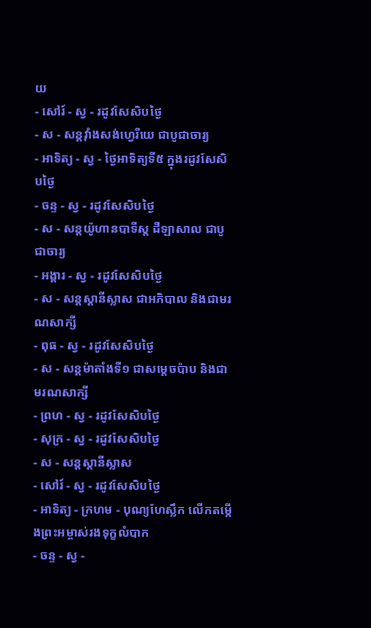យ
- សៅរ៍ - ស្វ - រដូវសែសិបថ្ងៃ
- ស - សន្ដវ៉ាំងសង់ហ្វេរីយេ ជាបូជាចារ្យ
- អាទិត្យ - ស្វ - ថ្ងៃអាទិត្យទី៥ ក្នុងរដូវសែសិបថ្ងៃ
- ចន្ទ - ស្វ - រដូវសែសិបថ្ងៃ
- ស - សន្ដយ៉ូហានបាទីស្ដ ដឺឡាសាល ជាបូជាចារ្យ
- អង្គារ - ស្វ - រដូវសែសិបថ្ងៃ
- ស - សន្ដស្ដានីស្លាស ជាអភិបាល និងជាមរណសាក្សី
- ពុធ - ស្វ - រដូវសែសិបថ្ងៃ
- ស - សន្ដម៉ាតាំងទី១ ជាសម្ដេចប៉ាប និងជាមរណសាក្សី
- ព្រហ - ស្វ - រដូវសែសិបថ្ងៃ
- សុក្រ - ស្វ - រដូវសែសិបថ្ងៃ
- ស - សន្ដស្ដានីស្លាស
- សៅរ៍ - ស្វ - រដូវសែសិបថ្ងៃ
- អាទិត្យ - ក្រហម - បុណ្យហែស្លឹក លើកតម្កើងព្រះអម្ចាស់រងទុក្ខលំបាក
- ចន្ទ - ស្វ -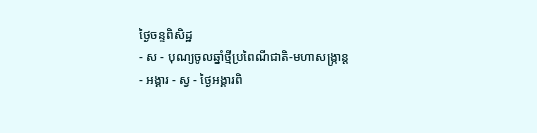ថ្ងៃចន្ទពិសិដ្ឋ
- ស - បុណ្យចូលឆ្នាំថ្មីប្រពៃណីជាតិ-មហាសង្រ្កាន្ដ
- អង្គារ - ស្វ - ថ្ងៃអង្គារពិ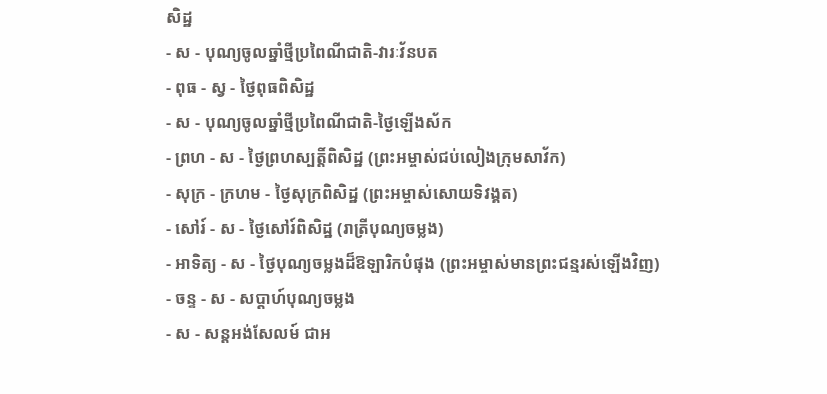សិដ្ឋ
- ស - បុណ្យចូលឆ្នាំថ្មីប្រពៃណីជាតិ-វារៈវ័នបត
- ពុធ - ស្វ - ថ្ងៃពុធពិសិដ្ឋ
- ស - បុណ្យចូលឆ្នាំថ្មីប្រពៃណីជាតិ-ថ្ងៃឡើងស័ក
- ព្រហ - ស - ថ្ងៃព្រហស្បត្ដិ៍ពិសិដ្ឋ (ព្រះអម្ចាស់ជប់លៀងក្រុមសាវ័ក)
- សុក្រ - ក្រហម - ថ្ងៃសុក្រពិសិដ្ឋ (ព្រះអម្ចាស់សោយទិវង្គត)
- សៅរ៍ - ស - ថ្ងៃសៅរ៍ពិសិដ្ឋ (រាត្រីបុណ្យចម្លង)
- អាទិត្យ - ស - ថ្ងៃបុណ្យចម្លងដ៏ឱឡារិកបំផុង (ព្រះអម្ចាស់មានព្រះជន្មរស់ឡើងវិញ)
- ចន្ទ - ស - សប្ដាហ៍បុណ្យចម្លង
- ស - សន្ដអង់សែលម៍ ជាអ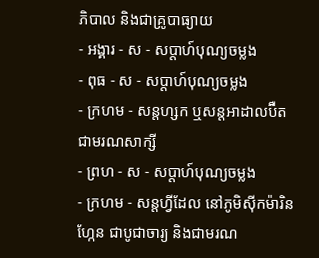ភិបាល និងជាគ្រូបាធ្យាយ
- អង្គារ - ស - សប្ដាហ៍បុណ្យចម្លង
- ពុធ - ស - សប្ដាហ៍បុណ្យចម្លង
- ក្រហម - សន្ដហ្សក ឬសន្ដអាដាលប៊ឺត ជាមរណសាក្សី
- ព្រហ - ស - សប្ដាហ៍បុណ្យចម្លង
- ក្រហម - សន្ដហ្វីដែល នៅភូមិស៊ីកម៉ារិនហ្កែន ជាបូជាចារ្យ និងជាមរណ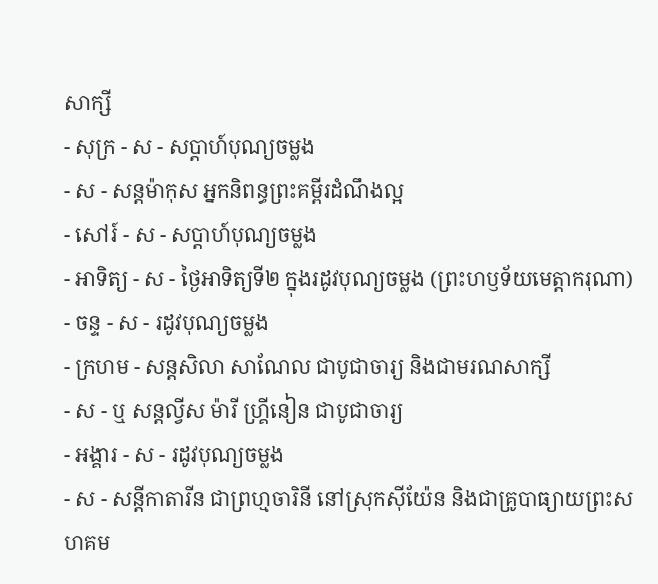សាក្សី
- សុក្រ - ស - សប្ដាហ៍បុណ្យចម្លង
- ស - សន្ដម៉ាកុស អ្នកនិពន្ធព្រះគម្ពីរដំណឹងល្អ
- សៅរ៍ - ស - សប្ដាហ៍បុណ្យចម្លង
- អាទិត្យ - ស - ថ្ងៃអាទិត្យទី២ ក្នុងរដូវបុណ្យចម្លង (ព្រះហឫទ័យមេត្ដាករុណា)
- ចន្ទ - ស - រដូវបុណ្យចម្លង
- ក្រហម - សន្ដសិលា សាណែល ជាបូជាចារ្យ និងជាមរណសាក្សី
- ស - ឬ សន្ដល្វីស ម៉ារី ហ្គ្រីនៀន ជាបូជាចារ្យ
- អង្គារ - ស - រដូវបុណ្យចម្លង
- ស - សន្ដីកាតារីន ជាព្រហ្មចារិនី នៅស្រុកស៊ីយ៉ែន និងជាគ្រូបាធ្យាយព្រះសហគម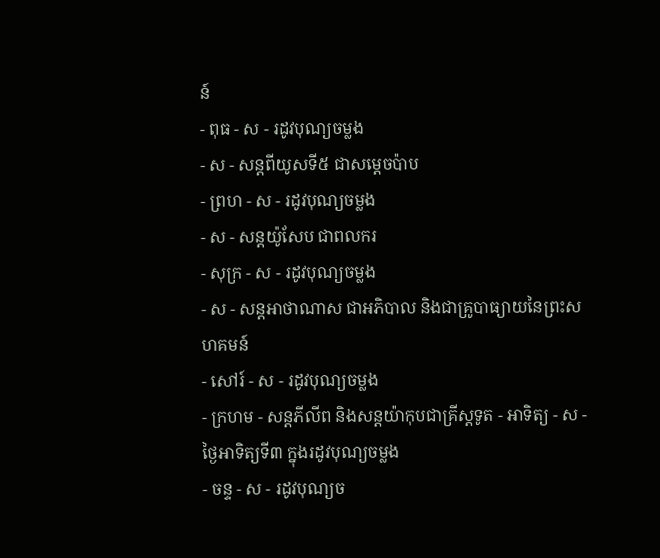ន៍
- ពុធ - ស - រដូវបុណ្យចម្លង
- ស - សន្ដពីយូសទី៥ ជាសម្ដេចប៉ាប
- ព្រហ - ស - រដូវបុណ្យចម្លង
- ស - សន្ដយ៉ូសែប ជាពលករ
- សុក្រ - ស - រដូវបុណ្យចម្លង
- ស - សន្ដអាថាណាស ជាអភិបាល និងជាគ្រូបាធ្យាយនៃព្រះសហគមន៍
- សៅរ៍ - ស - រដូវបុណ្យចម្លង
- ក្រហម - សន្ដភីលីព និងសន្ដយ៉ាកុបជាគ្រីស្ដទូត - អាទិត្យ - ស - ថ្ងៃអាទិត្យទី៣ ក្នុងរដូវបុណ្យចម្លង
- ចន្ទ - ស - រដូវបុណ្យច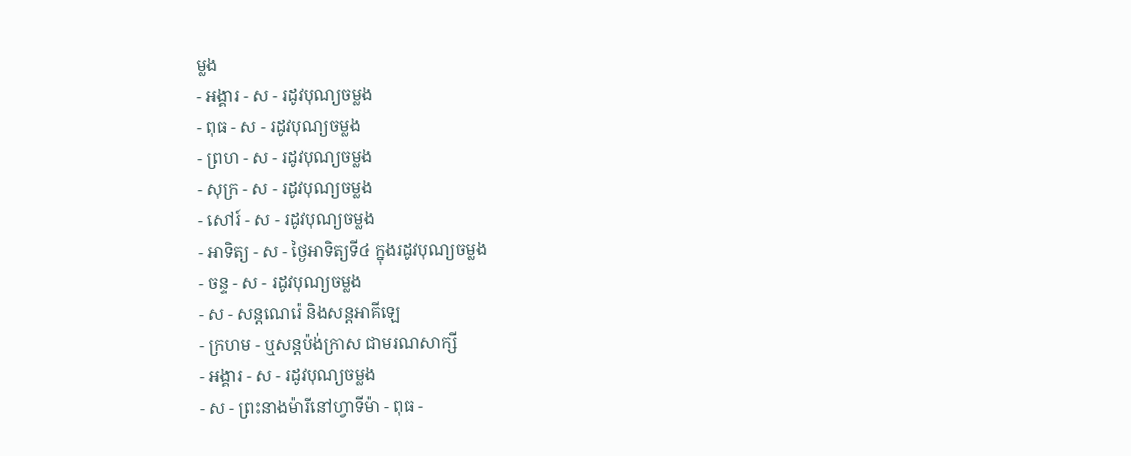ម្លង
- អង្គារ - ស - រដូវបុណ្យចម្លង
- ពុធ - ស - រដូវបុណ្យចម្លង
- ព្រហ - ស - រដូវបុណ្យចម្លង
- សុក្រ - ស - រដូវបុណ្យចម្លង
- សៅរ៍ - ស - រដូវបុណ្យចម្លង
- អាទិត្យ - ស - ថ្ងៃអាទិត្យទី៤ ក្នុងរដូវបុណ្យចម្លង
- ចន្ទ - ស - រដូវបុណ្យចម្លង
- ស - សន្ដណេរ៉េ និងសន្ដអាគីឡេ
- ក្រហម - ឬសន្ដប៉ង់ក្រាស ជាមរណសាក្សី
- អង្គារ - ស - រដូវបុណ្យចម្លង
- ស - ព្រះនាងម៉ារីនៅហ្វាទីម៉ា - ពុធ -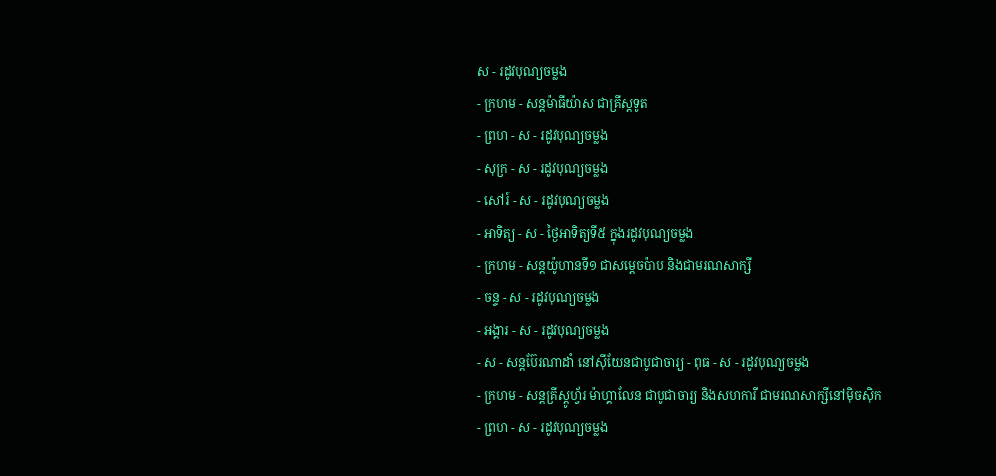ស - រដូវបុណ្យចម្លង
- ក្រហម - សន្ដម៉ាធីយ៉ាស ជាគ្រីស្ដទូត
- ព្រហ - ស - រដូវបុណ្យចម្លង
- សុក្រ - ស - រដូវបុណ្យចម្លង
- សៅរ៍ - ស - រដូវបុណ្យចម្លង
- អាទិត្យ - ស - ថ្ងៃអាទិត្យទី៥ ក្នុងរដូវបុណ្យចម្លង
- ក្រហម - សន្ដយ៉ូហានទី១ ជាសម្ដេចប៉ាប និងជាមរណសាក្សី
- ចន្ទ - ស - រដូវបុណ្យចម្លង
- អង្គារ - ស - រដូវបុណ្យចម្លង
- ស - សន្ដប៊ែរណាដាំ នៅស៊ីយែនជាបូជាចារ្យ - ពុធ - ស - រដូវបុណ្យចម្លង
- ក្រហម - សន្ដគ្រីស្ដូហ្វ័រ ម៉ាហ្គាលែន ជាបូជាចារ្យ និងសហការី ជាមរណសាក្សីនៅម៉ិចស៊ិក
- ព្រហ - ស - រដូវបុណ្យចម្លង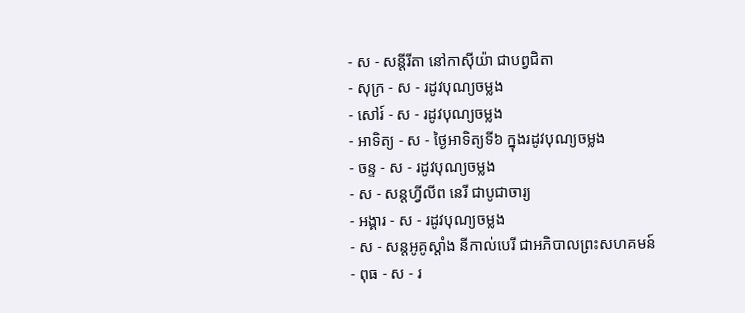- ស - សន្ដីរីតា នៅកាស៊ីយ៉ា ជាបព្វជិតា
- សុក្រ - ស - រដូវបុណ្យចម្លង
- សៅរ៍ - ស - រដូវបុណ្យចម្លង
- អាទិត្យ - ស - ថ្ងៃអាទិត្យទី៦ ក្នុងរដូវបុណ្យចម្លង
- ចន្ទ - ស - រដូវបុណ្យចម្លង
- ស - សន្ដហ្វីលីព នេរី ជាបូជាចារ្យ
- អង្គារ - ស - រដូវបុណ្យចម្លង
- ស - សន្ដអូគូស្ដាំង នីកាល់បេរី ជាអភិបាលព្រះសហគមន៍
- ពុធ - ស - រ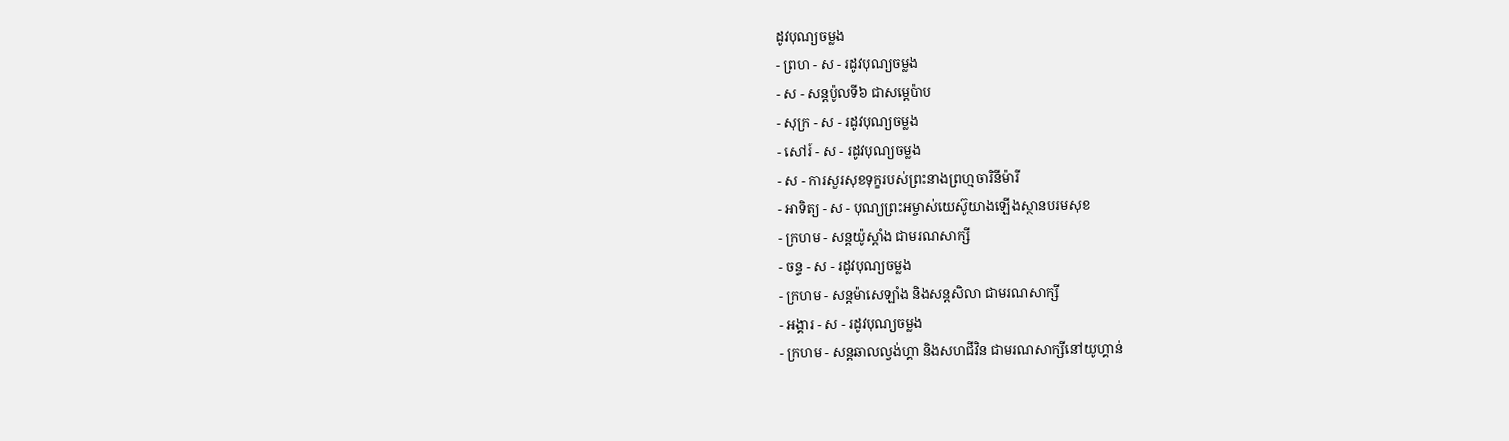ដូវបុណ្យចម្លង
- ព្រហ - ស - រដូវបុណ្យចម្លង
- ស - សន្ដប៉ូលទី៦ ជាសម្ដេប៉ាប
- សុក្រ - ស - រដូវបុណ្យចម្លង
- សៅរ៍ - ស - រដូវបុណ្យចម្លង
- ស - ការសួរសុខទុក្ខរបស់ព្រះនាងព្រហ្មចារិនីម៉ារី
- អាទិត្យ - ស - បុណ្យព្រះអម្ចាស់យេស៊ូយាងឡើងស្ថានបរមសុខ
- ក្រហម - សន្ដយ៉ូស្ដាំង ជាមរណសាក្សី
- ចន្ទ - ស - រដូវបុណ្យចម្លង
- ក្រហម - សន្ដម៉ាសេឡាំង និងសន្ដសិលា ជាមរណសាក្សី
- អង្គារ - ស - រដូវបុណ្យចម្លង
- ក្រហម - សន្ដឆាលល្វង់ហ្គា និងសហជីវិន ជាមរណសាក្សីនៅយូហ្គាន់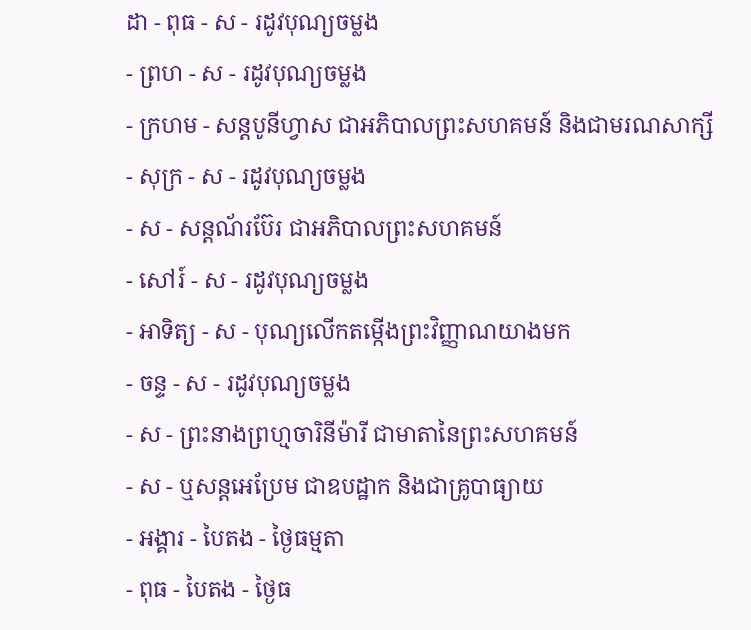ដា - ពុធ - ស - រដូវបុណ្យចម្លង
- ព្រហ - ស - រដូវបុណ្យចម្លង
- ក្រហម - សន្ដបូនីហ្វាស ជាអភិបាលព្រះសហគមន៍ និងជាមរណសាក្សី
- សុក្រ - ស - រដូវបុណ្យចម្លង
- ស - សន្ដណ័រប៊ែរ ជាអភិបាលព្រះសហគមន៍
- សៅរ៍ - ស - រដូវបុណ្យចម្លង
- អាទិត្យ - ស - បុណ្យលើកតម្កើងព្រះវិញ្ញាណយាងមក
- ចន្ទ - ស - រដូវបុណ្យចម្លង
- ស - ព្រះនាងព្រហ្មចារិនីម៉ារី ជាមាតានៃព្រះសហគមន៍
- ស - ឬសន្ដអេប្រែម ជាឧបដ្ឋាក និងជាគ្រូបាធ្យាយ
- អង្គារ - បៃតង - ថ្ងៃធម្មតា
- ពុធ - បៃតង - ថ្ងៃធ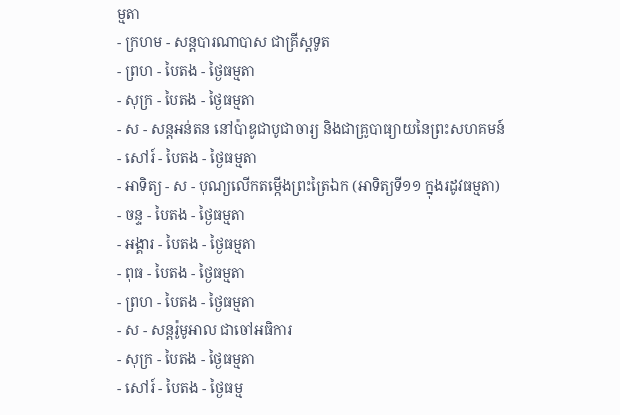ម្មតា
- ក្រហម - សន្ដបារណាបាស ជាគ្រីស្ដទូត
- ព្រហ - បៃតង - ថ្ងៃធម្មតា
- សុក្រ - បៃតង - ថ្ងៃធម្មតា
- ស - សន្ដអន់តន នៅប៉ាឌូជាបូជាចារ្យ និងជាគ្រូបាធ្យាយនៃព្រះសហគមន៍
- សៅរ៍ - បៃតង - ថ្ងៃធម្មតា
- អាទិត្យ - ស - បុណ្យលើកតម្កើងព្រះត្រៃឯក (អាទិត្យទី១១ ក្នុងរដូវធម្មតា)
- ចន្ទ - បៃតង - ថ្ងៃធម្មតា
- អង្គារ - បៃតង - ថ្ងៃធម្មតា
- ពុធ - បៃតង - ថ្ងៃធម្មតា
- ព្រហ - បៃតង - ថ្ងៃធម្មតា
- ស - សន្ដរ៉ូមូអាល ជាចៅអធិការ
- សុក្រ - បៃតង - ថ្ងៃធម្មតា
- សៅរ៍ - បៃតង - ថ្ងៃធម្ម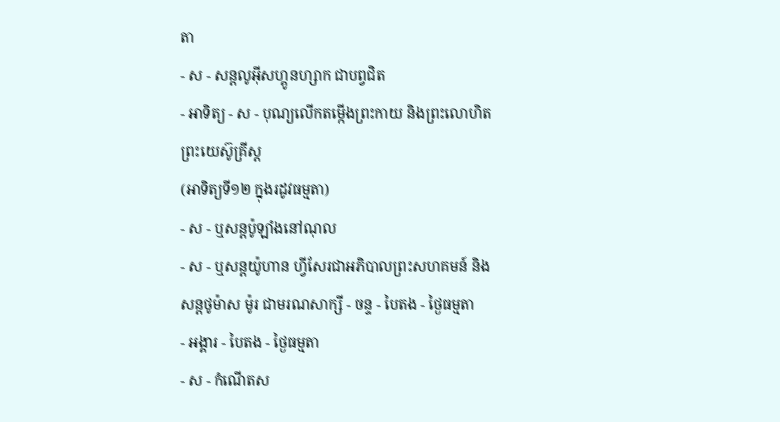តា
- ស - សន្ដលូអ៊ីសហ្គូនហ្សាក ជាបព្វជិត
- អាទិត្យ - ស - បុណ្យលើកតម្កើងព្រះកាយ និងព្រះលោហិតព្រះយេស៊ូគ្រីស្ដ
(អាទិត្យទី១២ ក្នុងរដូវធម្មតា)
- ស - ឬសន្ដប៉ូឡាំងនៅណុល
- ស - ឬសន្ដយ៉ូហាន ហ្វីសែរជាអភិបាលព្រះសហគមន៍ និងសន្ដថូម៉ាស ម៉ូរ ជាមរណសាក្សី - ចន្ទ - បៃតង - ថ្ងៃធម្មតា
- អង្គារ - បៃតង - ថ្ងៃធម្មតា
- ស - កំណើតស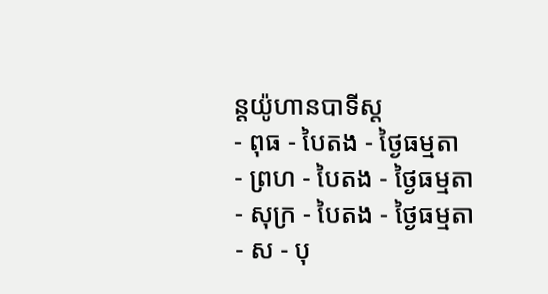ន្ដយ៉ូហានបាទីស្ដ
- ពុធ - បៃតង - ថ្ងៃធម្មតា
- ព្រហ - បៃតង - ថ្ងៃធម្មតា
- សុក្រ - បៃតង - ថ្ងៃធម្មតា
- ស - បុ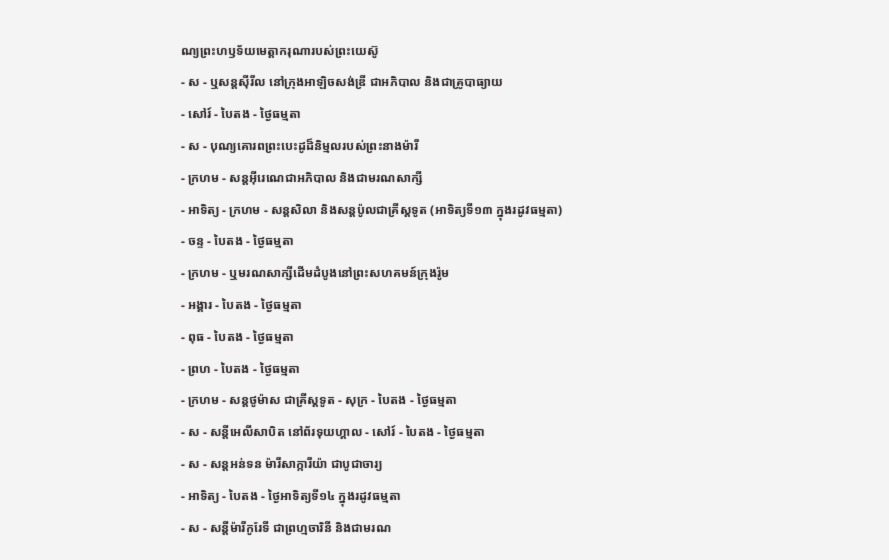ណ្យព្រះហឫទ័យមេត្ដាករុណារបស់ព្រះយេស៊ូ
- ស - ឬសន្ដស៊ីរីល នៅក្រុងអាឡិចសង់ឌ្រី ជាអភិបាល និងជាគ្រូបាធ្យាយ
- សៅរ៍ - បៃតង - ថ្ងៃធម្មតា
- ស - បុណ្យគោរពព្រះបេះដូដ៏និម្មលរបស់ព្រះនាងម៉ារី
- ក្រហម - សន្ដអ៊ីរេណេជាអភិបាល និងជាមរណសាក្សី
- អាទិត្យ - ក្រហម - សន្ដសិលា និងសន្ដប៉ូលជាគ្រីស្ដទូត (អាទិត្យទី១៣ ក្នុងរដូវធម្មតា)
- ចន្ទ - បៃតង - ថ្ងៃធម្មតា
- ក្រហម - ឬមរណសាក្សីដើមដំបូងនៅព្រះសហគមន៍ក្រុងរ៉ូម
- អង្គារ - បៃតង - ថ្ងៃធម្មតា
- ពុធ - បៃតង - ថ្ងៃធម្មតា
- ព្រហ - បៃតង - ថ្ងៃធម្មតា
- ក្រហម - សន្ដថូម៉ាស ជាគ្រីស្ដទូត - សុក្រ - បៃតង - ថ្ងៃធម្មតា
- ស - សន្ដីអេលីសាបិត នៅព័រទុយហ្គាល - សៅរ៍ - បៃតង - ថ្ងៃធម្មតា
- ស - សន្ដអន់ទន ម៉ារីសាក្ការីយ៉ា ជាបូជាចារ្យ
- អាទិត្យ - បៃតង - ថ្ងៃអាទិត្យទី១៤ ក្នុងរដូវធម្មតា
- ស - សន្ដីម៉ារីកូរែទី ជាព្រហ្មចារិនី និងជាមរណ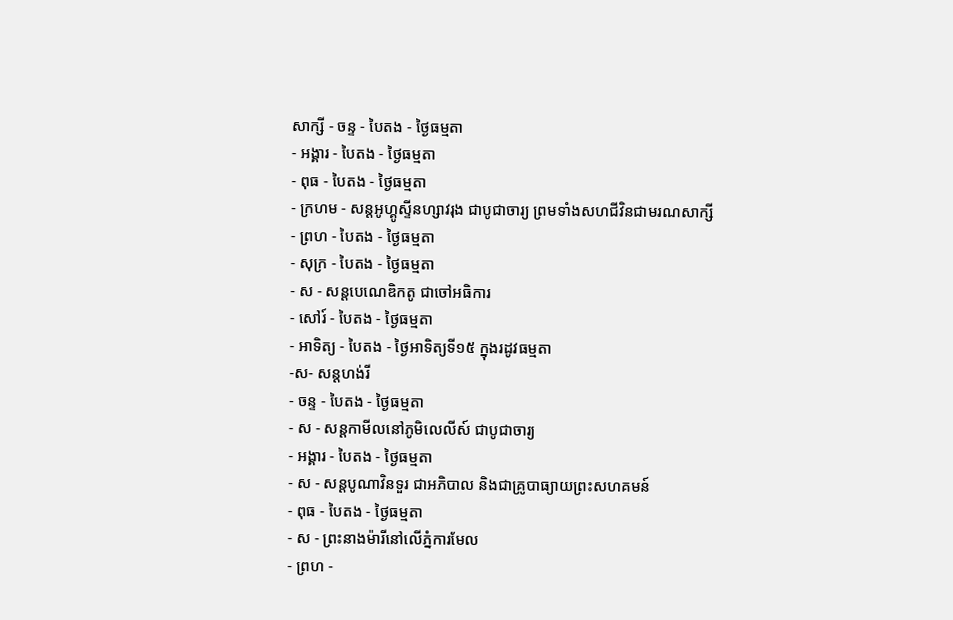សាក្សី - ចន្ទ - បៃតង - ថ្ងៃធម្មតា
- អង្គារ - បៃតង - ថ្ងៃធម្មតា
- ពុធ - បៃតង - ថ្ងៃធម្មតា
- ក្រហម - សន្ដអូហ្គូស្ទីនហ្សាវរុង ជាបូជាចារ្យ ព្រមទាំងសហជីវិនជាមរណសាក្សី
- ព្រហ - បៃតង - ថ្ងៃធម្មតា
- សុក្រ - បៃតង - ថ្ងៃធម្មតា
- ស - សន្ដបេណេឌិកតូ ជាចៅអធិការ
- សៅរ៍ - បៃតង - ថ្ងៃធម្មតា
- អាទិត្យ - បៃតង - ថ្ងៃអាទិត្យទី១៥ ក្នុងរដូវធម្មតា
-ស- សន្ដហង់រី
- ចន្ទ - បៃតង - ថ្ងៃធម្មតា
- ស - សន្ដកាមីលនៅភូមិលេលីស៍ ជាបូជាចារ្យ
- អង្គារ - បៃតង - ថ្ងៃធម្មតា
- ស - សន្ដបូណាវិនទួរ ជាអភិបាល និងជាគ្រូបាធ្យាយព្រះសហគមន៍
- ពុធ - បៃតង - ថ្ងៃធម្មតា
- ស - ព្រះនាងម៉ារីនៅលើភ្នំការមែល
- ព្រហ -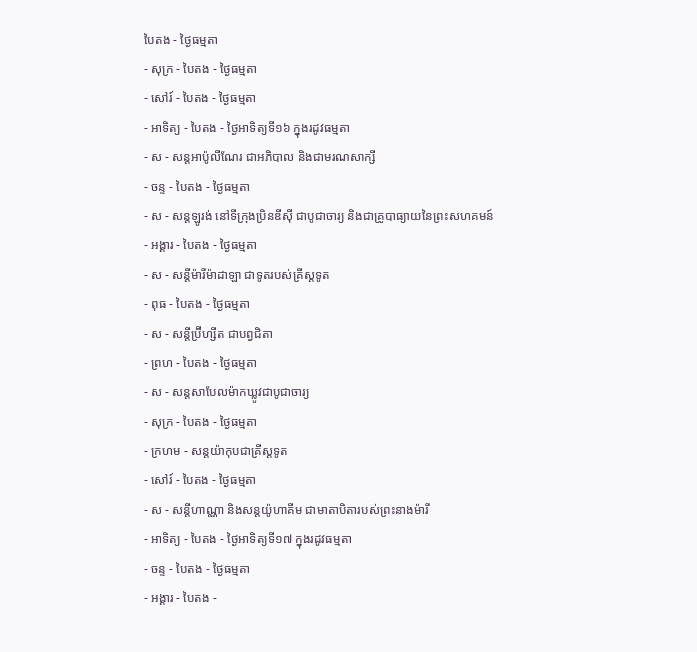បៃតង - ថ្ងៃធម្មតា
- សុក្រ - បៃតង - ថ្ងៃធម្មតា
- សៅរ៍ - បៃតង - ថ្ងៃធម្មតា
- អាទិត្យ - បៃតង - ថ្ងៃអាទិត្យទី១៦ ក្នុងរដូវធម្មតា
- ស - សន្ដអាប៉ូលីណែរ ជាអភិបាល និងជាមរណសាក្សី
- ចន្ទ - បៃតង - ថ្ងៃធម្មតា
- ស - សន្ដឡូរង់ នៅទីក្រុងប្រិនឌីស៊ី ជាបូជាចារ្យ និងជាគ្រូបាធ្យាយនៃព្រះសហគមន៍
- អង្គារ - បៃតង - ថ្ងៃធម្មតា
- ស - សន្ដីម៉ារីម៉ាដាឡា ជាទូតរបស់គ្រីស្ដទូត
- ពុធ - បៃតង - ថ្ងៃធម្មតា
- ស - សន្ដីប្រ៊ីហ្សីត ជាបព្វជិតា
- ព្រហ - បៃតង - ថ្ងៃធម្មតា
- ស - សន្ដសាបែលម៉ាកឃ្លូវជាបូជាចារ្យ
- សុក្រ - បៃតង - ថ្ងៃធម្មតា
- ក្រហម - សន្ដយ៉ាកុបជាគ្រីស្ដទូត
- សៅរ៍ - បៃតង - ថ្ងៃធម្មតា
- ស - សន្ដីហាណ្ណា និងសន្ដយ៉ូហាគីម ជាមាតាបិតារបស់ព្រះនាងម៉ារី
- អាទិត្យ - បៃតង - ថ្ងៃអាទិត្យទី១៧ ក្នុងរដូវធម្មតា
- ចន្ទ - បៃតង - ថ្ងៃធម្មតា
- អង្គារ - បៃតង -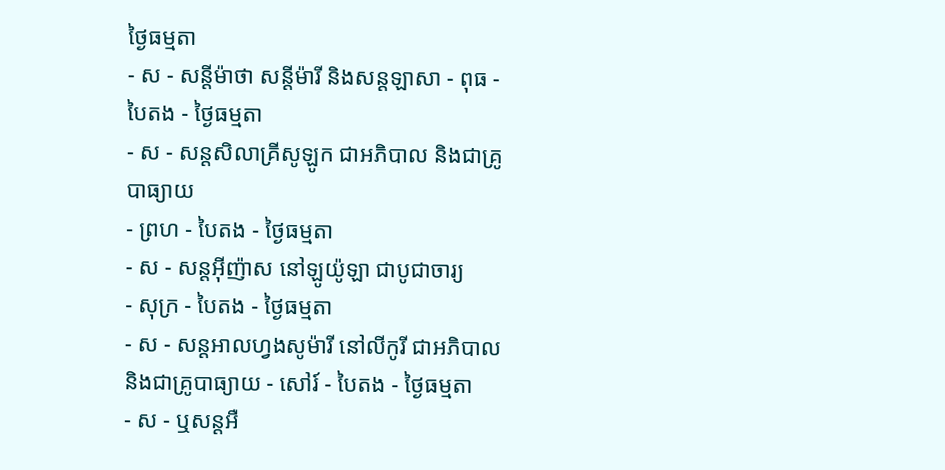ថ្ងៃធម្មតា
- ស - សន្ដីម៉ាថា សន្ដីម៉ារី និងសន្ដឡាសា - ពុធ - បៃតង - ថ្ងៃធម្មតា
- ស - សន្ដសិលាគ្រីសូឡូក ជាអភិបាល និងជាគ្រូបាធ្យាយ
- ព្រហ - បៃតង - ថ្ងៃធម្មតា
- ស - សន្ដអ៊ីញ៉ាស នៅឡូយ៉ូឡា ជាបូជាចារ្យ
- សុក្រ - បៃតង - ថ្ងៃធម្មតា
- ស - សន្ដអាលហ្វងសូម៉ារី នៅលីកូរី ជាអភិបាល និងជាគ្រូបាធ្យាយ - សៅរ៍ - បៃតង - ថ្ងៃធម្មតា
- ស - ឬសន្ដអឺ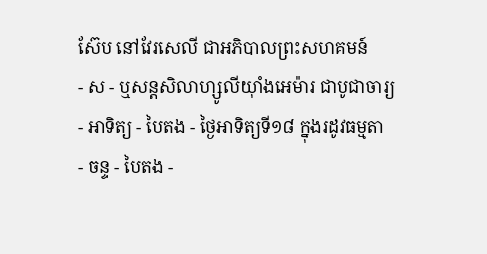ស៊ែប នៅវែរសេលី ជាអភិបាលព្រះសហគមន៍
- ស - ឬសន្ដសិលាហ្សូលីយ៉ាំងអេម៉ារ ជាបូជាចារ្យ
- អាទិត្យ - បៃតង - ថ្ងៃអាទិត្យទី១៨ ក្នុងរដូវធម្មតា
- ចន្ទ - បៃតង -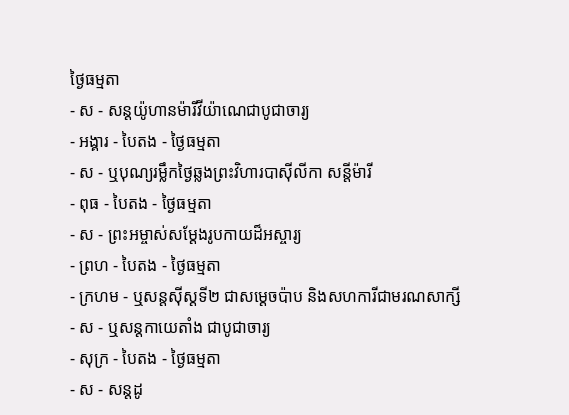ថ្ងៃធម្មតា
- ស - សន្ដយ៉ូហានម៉ារីវីយ៉ាណេជាបូជាចារ្យ
- អង្គារ - បៃតង - ថ្ងៃធម្មតា
- ស - ឬបុណ្យរម្លឹកថ្ងៃឆ្លងព្រះវិហារបាស៊ីលីកា សន្ដីម៉ារី
- ពុធ - បៃតង - ថ្ងៃធម្មតា
- ស - ព្រះអម្ចាស់សម្ដែងរូបកាយដ៏អស្ចារ្យ
- ព្រហ - បៃតង - ថ្ងៃធម្មតា
- ក្រហម - ឬសន្ដស៊ីស្ដទី២ ជាសម្ដេចប៉ាប និងសហការីជាមរណសាក្សី
- ស - ឬសន្ដកាយេតាំង ជាបូជាចារ្យ
- សុក្រ - បៃតង - ថ្ងៃធម្មតា
- ស - សន្ដដូ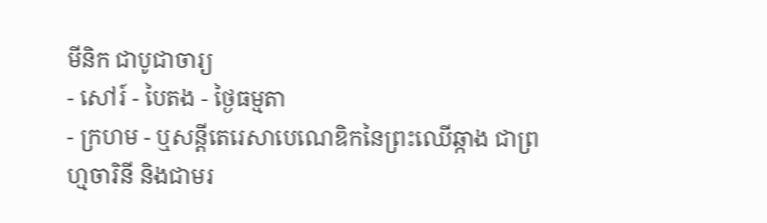មីនិក ជាបូជាចារ្យ
- សៅរ៍ - បៃតង - ថ្ងៃធម្មតា
- ក្រហម - ឬសន្ដីតេរេសាបេណេឌិកនៃព្រះឈើឆ្កាង ជាព្រហ្មចារិនី និងជាមរ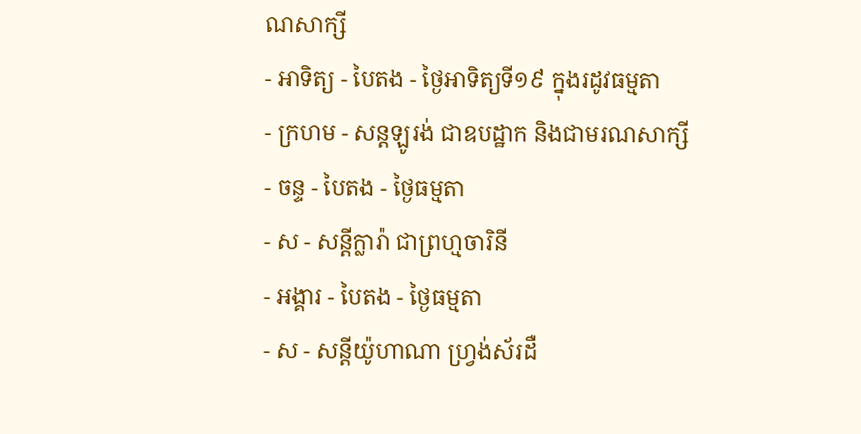ណសាក្សី
- អាទិត្យ - បៃតង - ថ្ងៃអាទិត្យទី១៩ ក្នុងរដូវធម្មតា
- ក្រហម - សន្ដឡូរង់ ជាឧបដ្ឋាក និងជាមរណសាក្សី
- ចន្ទ - បៃតង - ថ្ងៃធម្មតា
- ស - សន្ដីក្លារ៉ា ជាព្រហ្មចារិនី
- អង្គារ - បៃតង - ថ្ងៃធម្មតា
- ស - សន្ដីយ៉ូហាណា ហ្វ្រង់ស័រដឺ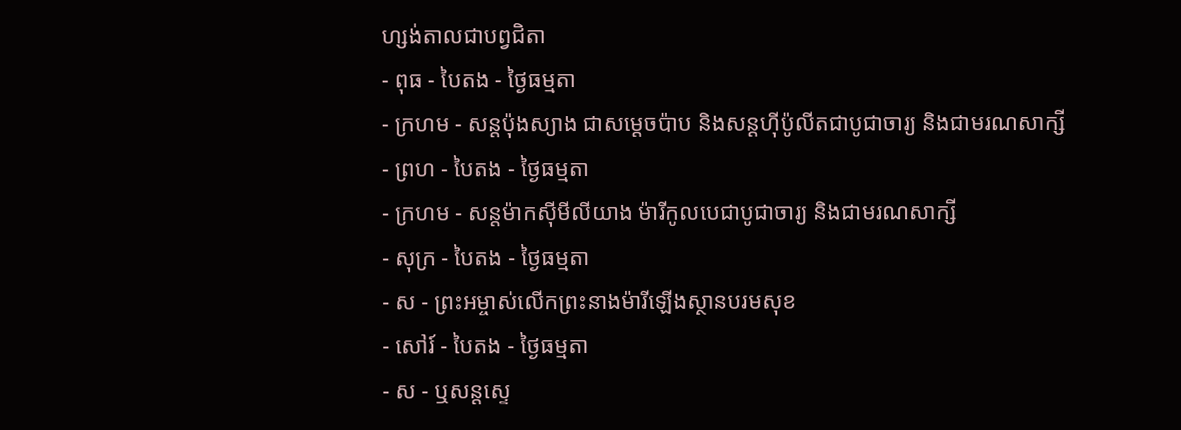ហ្សង់តាលជាបព្វជិតា
- ពុធ - បៃតង - ថ្ងៃធម្មតា
- ក្រហម - សន្ដប៉ុងស្យាង ជាសម្ដេចប៉ាប និងសន្ដហ៊ីប៉ូលីតជាបូជាចារ្យ និងជាមរណសាក្សី
- ព្រហ - បៃតង - ថ្ងៃធម្មតា
- ក្រហម - សន្ដម៉ាកស៊ីមីលីយាង ម៉ារីកូលបេជាបូជាចារ្យ និងជាមរណសាក្សី
- សុក្រ - បៃតង - ថ្ងៃធម្មតា
- ស - ព្រះអម្ចាស់លើកព្រះនាងម៉ារីឡើងស្ថានបរមសុខ
- សៅរ៍ - បៃតង - ថ្ងៃធម្មតា
- ស - ឬសន្ដស្ទេ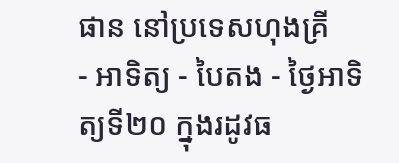ផាន នៅប្រទេសហុងគ្រី
- អាទិត្យ - បៃតង - ថ្ងៃអាទិត្យទី២០ ក្នុងរដូវធ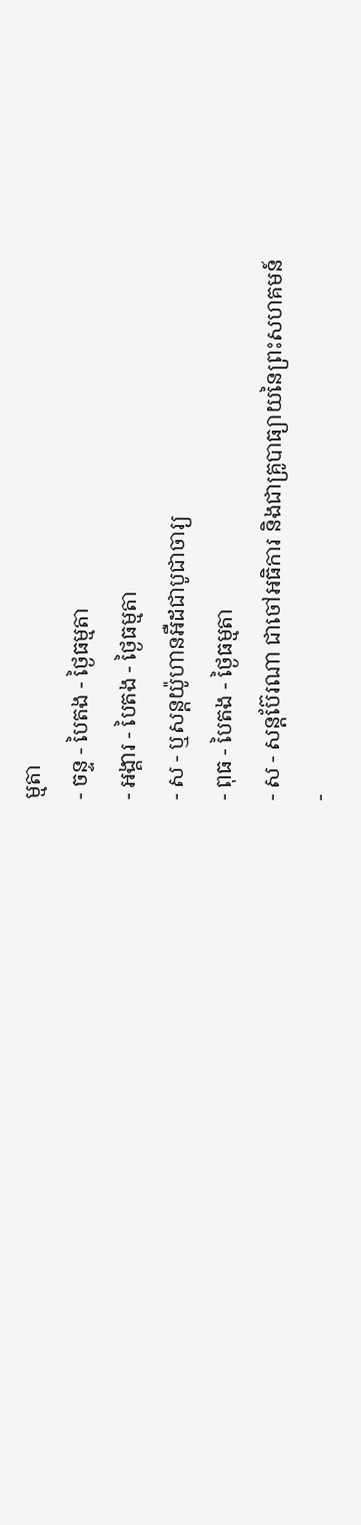ម្មតា
- ចន្ទ - បៃតង - ថ្ងៃធម្មតា
- អង្គារ - បៃតង - ថ្ងៃធម្មតា
- ស - ឬសន្ដយ៉ូហានអឺដជាបូជាចារ្យ
- ពុធ - បៃតង - ថ្ងៃធម្មតា
- ស - សន្ដប៊ែរណា ជាចៅអធិការ និងជាគ្រូបាធ្យាយនៃព្រះសហគមន៍
-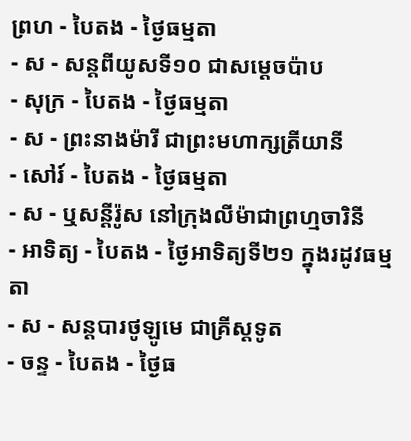ព្រហ - បៃតង - ថ្ងៃធម្មតា
- ស - សន្ដពីយូសទី១០ ជាសម្ដេចប៉ាប
- សុក្រ - បៃតង - ថ្ងៃធម្មតា
- ស - ព្រះនាងម៉ារី ជាព្រះមហាក្សត្រីយានី
- សៅរ៍ - បៃតង - ថ្ងៃធម្មតា
- ស - ឬសន្ដីរ៉ូស នៅក្រុងលីម៉ាជាព្រហ្មចារិនី
- អាទិត្យ - បៃតង - ថ្ងៃអាទិត្យទី២១ ក្នុងរដូវធម្មតា
- ស - សន្ដបារថូឡូមេ ជាគ្រីស្ដទូត
- ចន្ទ - បៃតង - ថ្ងៃធ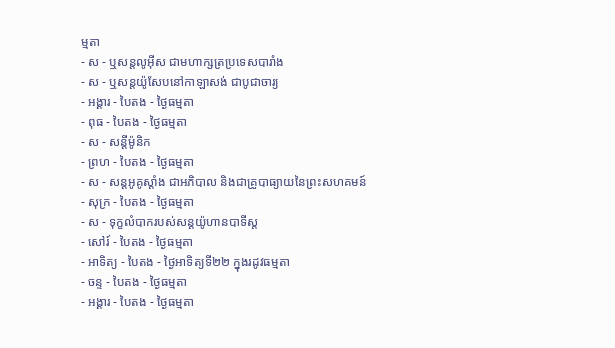ម្មតា
- ស - ឬសន្ដលូអ៊ីស ជាមហាក្សត្រប្រទេសបារាំង
- ស - ឬសន្ដយ៉ូសែបនៅកាឡាសង់ ជាបូជាចារ្យ
- អង្គារ - បៃតង - ថ្ងៃធម្មតា
- ពុធ - បៃតង - ថ្ងៃធម្មតា
- ស - សន្ដីម៉ូនិក
- ព្រហ - បៃតង - ថ្ងៃធម្មតា
- ស - សន្ដអូគូស្ដាំង ជាអភិបាល និងជាគ្រូបាធ្យាយនៃព្រះសហគមន៍
- សុក្រ - បៃតង - ថ្ងៃធម្មតា
- ស - ទុក្ខលំបាករបស់សន្ដយ៉ូហានបាទីស្ដ
- សៅរ៍ - បៃតង - ថ្ងៃធម្មតា
- អាទិត្យ - បៃតង - ថ្ងៃអាទិត្យទី២២ ក្នុងរដូវធម្មតា
- ចន្ទ - បៃតង - ថ្ងៃធម្មតា
- អង្គារ - បៃតង - ថ្ងៃធម្មតា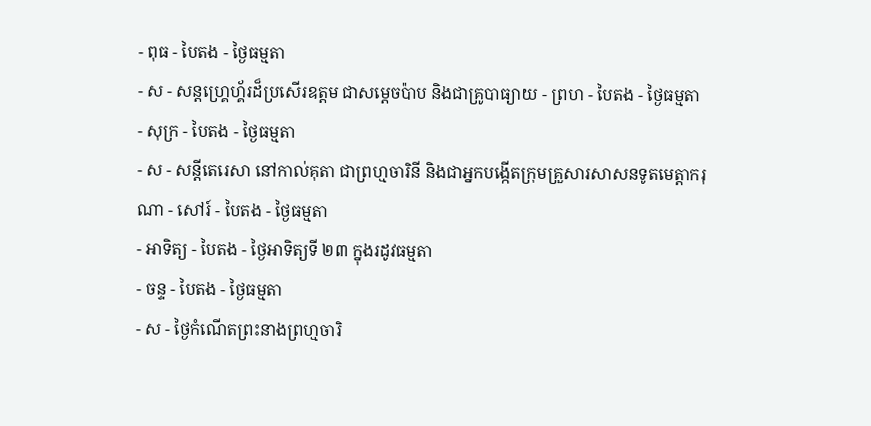- ពុធ - បៃតង - ថ្ងៃធម្មតា
- ស - សន្ដហ្គ្រេហ្គ័រដ៏ប្រសើរឧត្ដម ជាសម្ដេចប៉ាប និងជាគ្រូបាធ្យាយ - ព្រហ - បៃតង - ថ្ងៃធម្មតា
- សុក្រ - បៃតង - ថ្ងៃធម្មតា
- ស - សន្ដីតេរេសា នៅកាល់គុតា ជាព្រហ្មចារិនី និងជាអ្នកបង្កើតក្រុមគ្រួសារសាសនទូតមេត្ដាករុណា - សៅរ៍ - បៃតង - ថ្ងៃធម្មតា
- អាទិត្យ - បៃតង - ថ្ងៃអាទិត្យទី ២៣ ក្នុងរដូវធម្មតា
- ចន្ទ - បៃតង - ថ្ងៃធម្មតា
- ស - ថ្ងៃកំណើតព្រះនាងព្រហ្មចារិ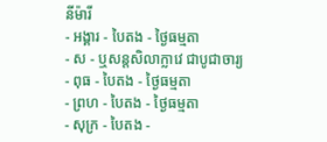នីម៉ារី
- អង្គារ - បៃតង - ថ្ងៃធម្មតា
- ស - ឬសន្ដសិលាក្លាវេ ជាបូជាចារ្យ
- ពុធ - បៃតង - ថ្ងៃធម្មតា
- ព្រហ - បៃតង - ថ្ងៃធម្មតា
- សុក្រ - បៃតង -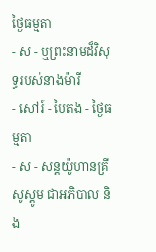ថ្ងៃធម្មតា
- ស - ឬព្រះនាមដ៏វិសុទ្ធរបស់នាងម៉ារី
- សៅរ៍ - បៃតង - ថ្ងៃធម្មតា
- ស - សន្ដយ៉ូហានគ្រីសូស្ដូម ជាអភិបាល និង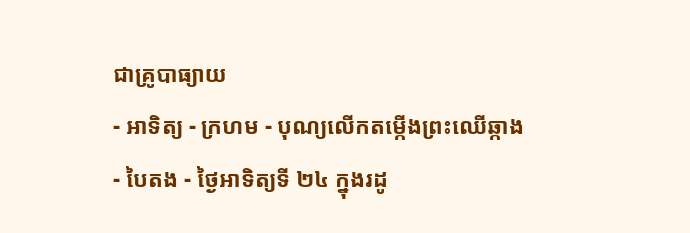ជាគ្រូបាធ្យាយ
- អាទិត្យ - ក្រហម - បុណ្យលើកតម្កើងព្រះឈើឆ្កាង
- បៃតង - ថ្ងៃអាទិត្យទី ២៤ ក្នុងរដូ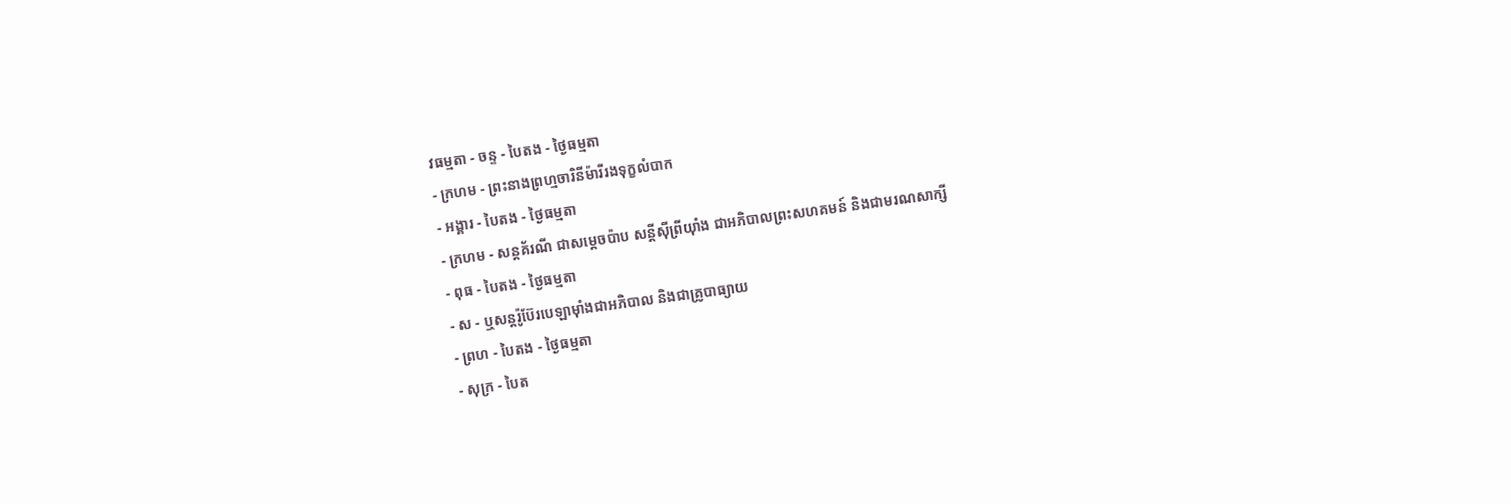វធម្មតា - ចន្ទ - បៃតង - ថ្ងៃធម្មតា
- ក្រហម - ព្រះនាងព្រហ្មចារិនីម៉ារីរងទុក្ខលំបាក
- អង្គារ - បៃតង - ថ្ងៃធម្មតា
- ក្រហម - សន្ដគ័រណី ជាសម្ដេចប៉ាប សន្ដីស៊ីព្រីយ៉ាំង ជាអភិបាលព្រះសហគមន៍ និងជាមរណសាក្សី
- ពុធ - បៃតង - ថ្ងៃធម្មតា
- ស - ឬសន្ដរ៉ូប៊ែរបេឡាម៉ាំងជាអភិបាល និងជាគ្រូបាធ្យាយ
- ព្រហ - បៃតង - ថ្ងៃធម្មតា
- សុក្រ - បៃត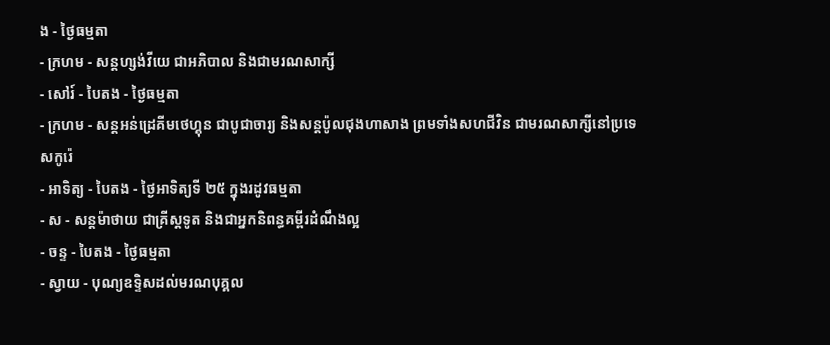ង - ថ្ងៃធម្មតា
- ក្រហម - សន្ដហ្សង់វីយេ ជាអភិបាល និងជាមរណសាក្សី
- សៅរ៍ - បៃតង - ថ្ងៃធម្មតា
- ក្រហម - សន្ដអន់ដ្រេគីមថេហ្គុន ជាបូជាចារ្យ និងសន្ដប៉ូលជុងហាសាង ព្រមទាំងសហជីវិន ជាមរណសាក្សីនៅប្រទេសកូរ៉េ
- អាទិត្យ - បៃតង - ថ្ងៃអាទិត្យទី ២៥ ក្នុងរដូវធម្មតា
- ស - សន្ដម៉ាថាយ ជាគ្រីស្ដទូត និងជាអ្នកនិពន្ធគម្ពីរដំណឹងល្អ
- ចន្ទ - បៃតង - ថ្ងៃធម្មតា
- ស្វាយ - បុណ្យឧទ្ទិសដល់មរណបុគ្គល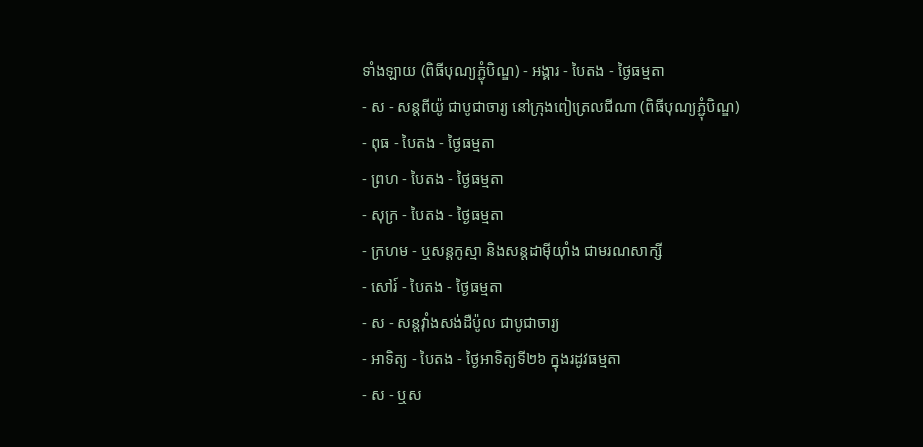ទាំងឡាយ (ពិធីបុណ្យភ្ជុំបិណ្ឌ) - អង្គារ - បៃតង - ថ្ងៃធម្មតា
- ស - សន្ដពីយ៉ូ ជាបូជាចារ្យ នៅក្រុងពៀត្រេលជីណា (ពិធីបុណ្យភ្ជុំបិណ្ឌ)
- ពុធ - បៃតង - ថ្ងៃធម្មតា
- ព្រហ - បៃតង - ថ្ងៃធម្មតា
- សុក្រ - បៃតង - ថ្ងៃធម្មតា
- ក្រហម - ឬសន្ដកូស្មា និងសន្ដដាម៉ីយ៉ាំង ជាមរណសាក្សី
- សៅរ៍ - បៃតង - ថ្ងៃធម្មតា
- ស - សន្ដវ៉ាំងសង់ដឺប៉ូល ជាបូជាចារ្យ
- អាទិត្យ - បៃតង - ថ្ងៃអាទិត្យទី២៦ ក្នុងរដូវធម្មតា
- ស - ឬស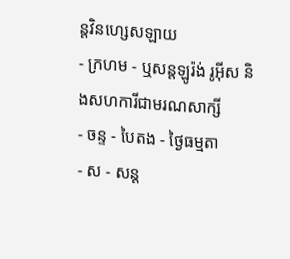ន្ដវិនហ្សេសឡាយ
- ក្រហម - ឬសន្ដឡូរ៉ង់ រូអ៊ីស និងសហការីជាមរណសាក្សី
- ចន្ទ - បៃតង - ថ្ងៃធម្មតា
- ស - សន្ដ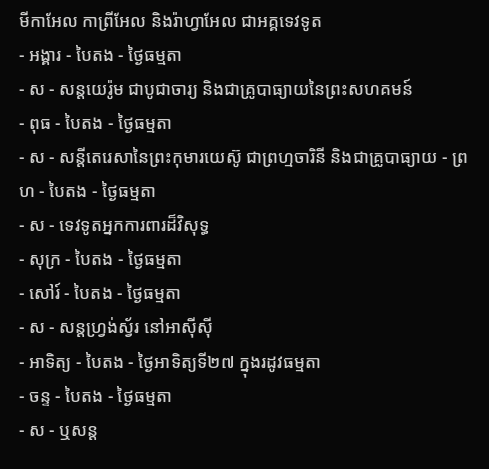មីកាអែល កាព្រីអែល និងរ៉ាហ្វាអែល ជាអគ្គទេវទូត
- អង្គារ - បៃតង - ថ្ងៃធម្មតា
- ស - សន្ដយេរ៉ូម ជាបូជាចារ្យ និងជាគ្រូបាធ្យាយនៃព្រះសហគមន៍
- ពុធ - បៃតង - ថ្ងៃធម្មតា
- ស - សន្ដីតេរេសានៃព្រះកុមារយេស៊ូ ជាព្រហ្មចារិនី និងជាគ្រូបាធ្យាយ - ព្រហ - បៃតង - ថ្ងៃធម្មតា
- ស - ទេវទូតអ្នកការពារដ៏វិសុទ្ធ
- សុក្រ - បៃតង - ថ្ងៃធម្មតា
- សៅរ៍ - បៃតង - ថ្ងៃធម្មតា
- ស - សន្ដហ្វ្រង់ស្វ័រ នៅអាស៊ីស៊ី
- អាទិត្យ - បៃតង - ថ្ងៃអាទិត្យទី២៧ ក្នុងរដូវធម្មតា
- ចន្ទ - បៃតង - ថ្ងៃធម្មតា
- ស - ឬសន្ដ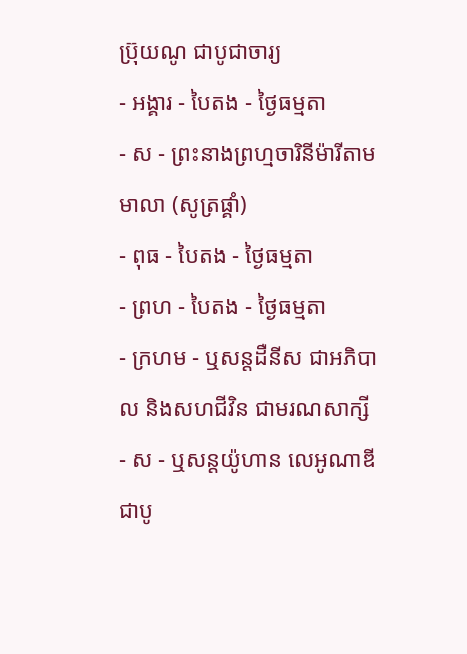ប្រ៊ុយណូ ជាបូជាចារ្យ
- អង្គារ - បៃតង - ថ្ងៃធម្មតា
- ស - ព្រះនាងព្រហ្មចារិនីម៉ារីតាមមាលា (សូត្រផ្គាំ)
- ពុធ - បៃតង - ថ្ងៃធម្មតា
- ព្រហ - បៃតង - ថ្ងៃធម្មតា
- ក្រហម - ឬសន្ដដឺនីស ជាអភិបាល និងសហជីវិន ជាមរណសាក្សី
- ស - ឬសន្ដយ៉ូហាន លេអូណាឌី ជាបូ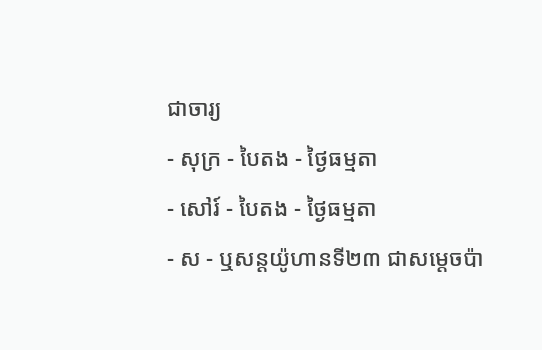ជាចារ្យ
- សុក្រ - បៃតង - ថ្ងៃធម្មតា
- សៅរ៍ - បៃតង - ថ្ងៃធម្មតា
- ស - ឬសន្ដយ៉ូហានទី២៣ ជាសម្ដេចប៉ា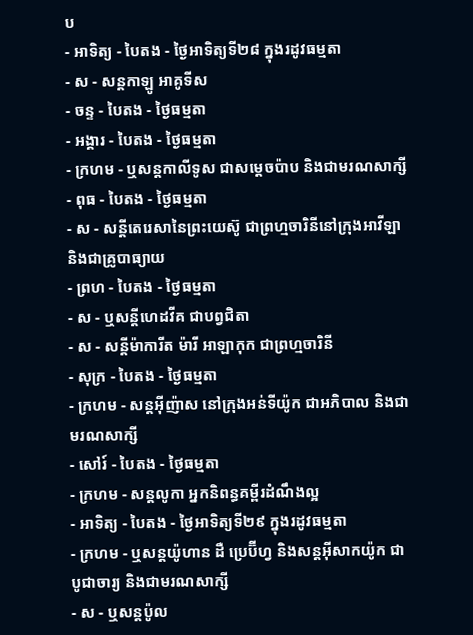ប
- អាទិត្យ - បៃតង - ថ្ងៃអាទិត្យទី២៨ ក្នុងរដូវធម្មតា
- ស - សន្ដកាឡូ អាគូទីស
- ចន្ទ - បៃតង - ថ្ងៃធម្មតា
- អង្គារ - បៃតង - ថ្ងៃធម្មតា
- ក្រហម - ឬសន្ដកាលីទូស ជាសម្ដេចប៉ាប និងជាមរណសាក្សី
- ពុធ - បៃតង - ថ្ងៃធម្មតា
- ស - សន្ដីតេរេសានៃព្រះយេស៊ូ ជាព្រហ្មចារិនីនៅក្រុងអាវីឡា និងជាគ្រូបាធ្យាយ
- ព្រហ - បៃតង - ថ្ងៃធម្មតា
- ស - ឬសន្ដីហេដវីគ ជាបព្វជិតា
- ស - សន្ដីម៉ាការីត ម៉ារី អាឡាកុក ជាព្រហ្មចារិនី
- សុក្រ - បៃតង - ថ្ងៃធម្មតា
- ក្រហម - សន្ដអ៊ីញ៉ាស នៅក្រុងអន់ទីយ៉ូក ជាអភិបាល និងជាមរណសាក្សី
- សៅរ៍ - បៃតង - ថ្ងៃធម្មតា
- ក្រហម - សន្ដលូកា អ្នកនិពន្ធគម្ពីរដំណឹងល្អ
- អាទិត្យ - បៃតង - ថ្ងៃអាទិត្យទី២៩ ក្នុងរដូវធម្មតា
- ក្រហម - ឬសន្ដយ៉ូហាន ដឺ ប្រេប៊ីហ្វ និងសន្ដអ៊ីសាកយ៉ូក ជាបូជាចារ្យ និងជាមរណសាក្សី
- ស - ឬសន្ដប៉ូល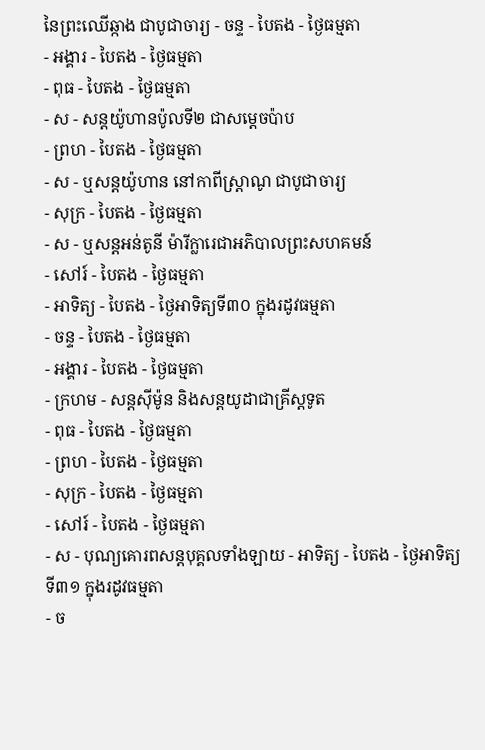នៃព្រះឈើឆ្កាង ជាបូជាចារ្យ - ចន្ទ - បៃតង - ថ្ងៃធម្មតា
- អង្គារ - បៃតង - ថ្ងៃធម្មតា
- ពុធ - បៃតង - ថ្ងៃធម្មតា
- ស - សន្ដយ៉ូហានប៉ូលទី២ ជាសម្ដេចប៉ាប
- ព្រហ - បៃតង - ថ្ងៃធម្មតា
- ស - ឬសន្ដយ៉ូហាន នៅកាពីស្រ្ដាណូ ជាបូជាចារ្យ
- សុក្រ - បៃតង - ថ្ងៃធម្មតា
- ស - ឬសន្ដអន់តូនី ម៉ារីក្លារេជាអភិបាលព្រះសហគមន៍
- សៅរ៍ - បៃតង - ថ្ងៃធម្មតា
- អាទិត្យ - បៃតង - ថ្ងៃអាទិត្យទី៣០ ក្នុងរដូវធម្មតា
- ចន្ទ - បៃតង - ថ្ងៃធម្មតា
- អង្គារ - បៃតង - ថ្ងៃធម្មតា
- ក្រហម - សន្ដស៊ីម៉ូន និងសន្ដយូដាជាគ្រីស្ដទូត
- ពុធ - បៃតង - ថ្ងៃធម្មតា
- ព្រហ - បៃតង - ថ្ងៃធម្មតា
- សុក្រ - បៃតង - ថ្ងៃធម្មតា
- សៅរ៍ - បៃតង - ថ្ងៃធម្មតា
- ស - បុណ្យគោរពសន្ដបុគ្គលទាំងឡាយ - អាទិត្យ - បៃតង - ថ្ងៃអាទិត្យទី៣១ ក្នុងរដូវធម្មតា
- ច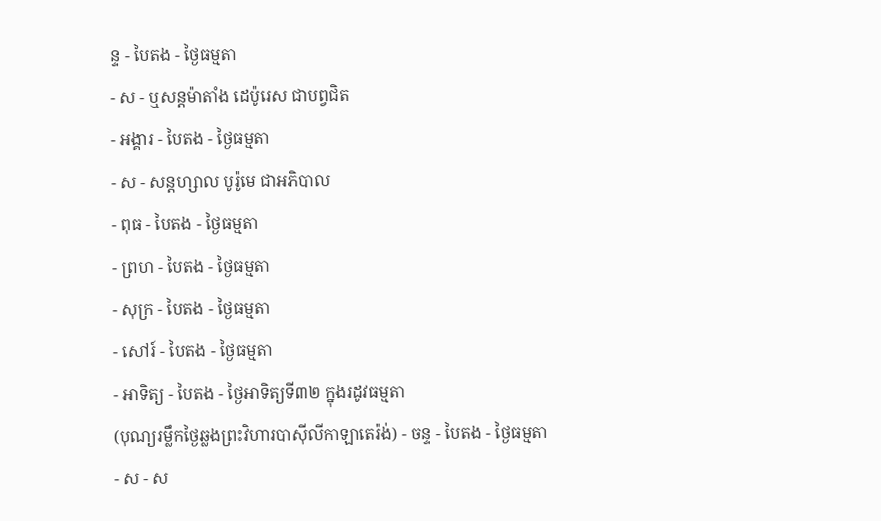ន្ទ - បៃតង - ថ្ងៃធម្មតា
- ស - ឬសន្ដម៉ាតាំង ដេប៉ូរេស ជាបព្វជិត
- អង្គារ - បៃតង - ថ្ងៃធម្មតា
- ស - សន្ដហ្សាល បូរ៉ូមេ ជាអភិបាល
- ពុធ - បៃតង - ថ្ងៃធម្មតា
- ព្រហ - បៃតង - ថ្ងៃធម្មតា
- សុក្រ - បៃតង - ថ្ងៃធម្មតា
- សៅរ៍ - បៃតង - ថ្ងៃធម្មតា
- អាទិត្យ - បៃតង - ថ្ងៃអាទិត្យទី៣២ ក្នុងរដូវធម្មតា
(បុណ្យរម្លឹកថ្ងៃឆ្លងព្រះវិហារបាស៊ីលីកាឡាតេរ៉ង់) - ចន្ទ - បៃតង - ថ្ងៃធម្មតា
- ស - ស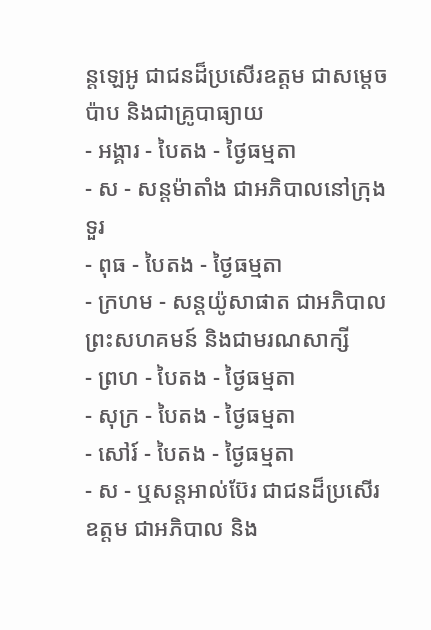ន្ដឡេអូ ជាជនដ៏ប្រសើរឧត្ដម ជាសម្ដេចប៉ាប និងជាគ្រូបាធ្យាយ
- អង្គារ - បៃតង - ថ្ងៃធម្មតា
- ស - សន្ដម៉ាតាំង ជាអភិបាលនៅក្រុងទួរ
- ពុធ - បៃតង - ថ្ងៃធម្មតា
- ក្រហម - សន្ដយ៉ូសាផាត ជាអភិបាលព្រះសហគមន៍ និងជាមរណសាក្សី
- ព្រហ - បៃតង - ថ្ងៃធម្មតា
- សុក្រ - បៃតង - ថ្ងៃធម្មតា
- សៅរ៍ - បៃតង - ថ្ងៃធម្មតា
- ស - ឬសន្ដអាល់ប៊ែរ ជាជនដ៏ប្រសើរឧត្ដម ជាអភិបាល និង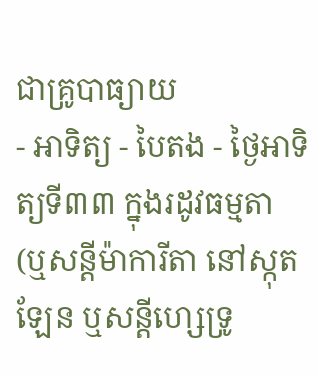ជាគ្រូបាធ្យាយ
- អាទិត្យ - បៃតង - ថ្ងៃអាទិត្យទី៣៣ ក្នុងរដូវធម្មតា
(ឬសន្ដីម៉ាការីតា នៅស្កុតឡែន ឬសន្ដីហ្សេទ្រូ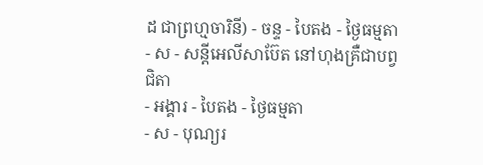ដ ជាព្រហ្មចារិនី) - ចន្ទ - បៃតង - ថ្ងៃធម្មតា
- ស - សន្ដីអេលីសាប៊ែត នៅហុងគ្រឺជាបព្វជិតា
- អង្គារ - បៃតង - ថ្ងៃធម្មតា
- ស - បុណ្យរ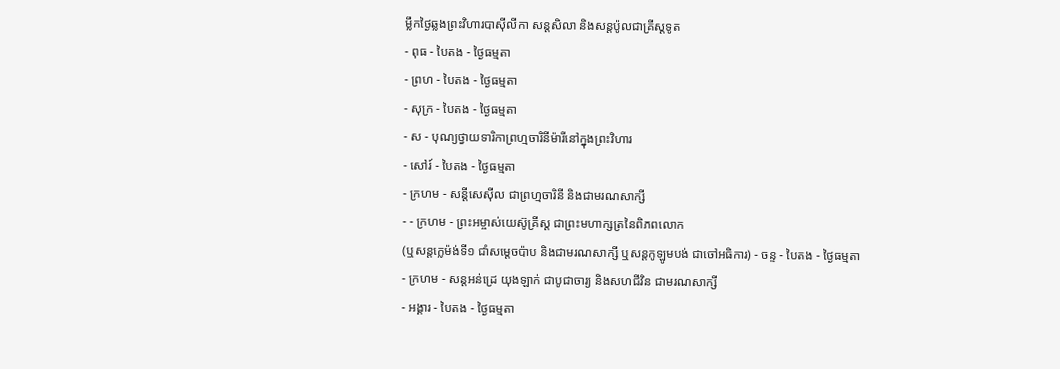ម្លឹកថ្ងៃឆ្លងព្រះវិហារបាស៊ីលីកា សន្ដសិលា និងសន្ដប៉ូលជាគ្រីស្ដទូត
- ពុធ - បៃតង - ថ្ងៃធម្មតា
- ព្រហ - បៃតង - ថ្ងៃធម្មតា
- សុក្រ - បៃតង - ថ្ងៃធម្មតា
- ស - បុណ្យថ្វាយទារិកាព្រហ្មចារិនីម៉ារីនៅក្នុងព្រះវិហារ
- សៅរ៍ - បៃតង - ថ្ងៃធម្មតា
- ក្រហម - សន្ដីសេស៊ីល ជាព្រហ្មចារិនី និងជាមរណសាក្សី
- - ក្រហម - ព្រះអម្ចាស់យេស៊ូគ្រីស្ដ ជាព្រះមហាក្សត្រនៃពិភពលោក
(ឬសន្ដក្លេម៉ង់ទី១ ជាំសម្ដេចប៉ាប និងជាមរណសាក្សី ឬសន្ដកូឡូមបង់ ជាចៅអធិការ) - ចន្ទ - បៃតង - ថ្ងៃធម្មតា
- ក្រហម - សន្ដអន់ដ្រេ យុងឡាក់ ជាបូជាចារ្យ និងសហជីវិន ជាមរណសាក្សី
- អង្គារ - បៃតង - ថ្ងៃធម្មតា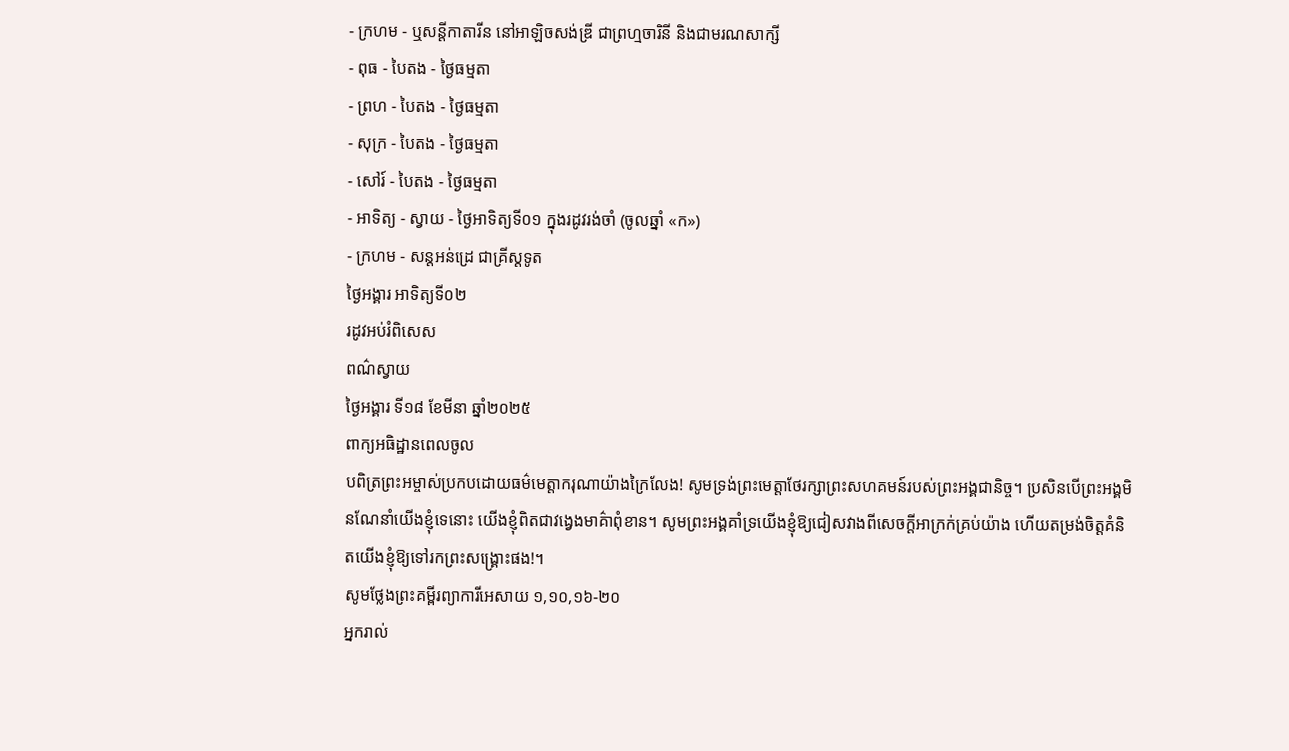- ក្រហម - ឬសន្ដីកាតារីន នៅអាឡិចសង់ឌ្រី ជាព្រហ្មចារិនី និងជាមរណសាក្សី
- ពុធ - បៃតង - ថ្ងៃធម្មតា
- ព្រហ - បៃតង - ថ្ងៃធម្មតា
- សុក្រ - បៃតង - ថ្ងៃធម្មតា
- សៅរ៍ - បៃតង - ថ្ងៃធម្មតា
- អាទិត្យ - ស្វាយ - ថ្ងៃអាទិត្យទី០១ ក្នុងរដូវរង់ចាំ (ចូលឆ្នាំ «ក»)
- ក្រហម - សន្ដអន់ដ្រេ ជាគ្រីស្ដទូត
ថ្ងៃអង្គារ អាទិត្យទី០២
រដូវអប់រំពិសេស
ពណ៌ស្វាយ
ថ្ងៃអង្គារ ទី១៨ ខែមីនា ឆ្នាំ២០២៥
ពាក្យអធិដ្ឋានពេលចូល
បពិត្រព្រះអម្ចាស់ប្រកបដោយធម៌មេត្តាករុណាយ៉ាងក្រៃលែង! សូមទ្រង់ព្រះមេត្តាថែរក្សាព្រះសហគមន៍របស់ព្រះអង្គជានិច្ច។ ប្រសិនបើព្រះអង្គមិនណែនាំយើងខ្ញុំទេនោះ យើងខ្ញុំពិតជាវង្វេងមាគ៌ាពុំខាន។ សូមព្រះអង្គគាំទ្រយើងខ្ញុំឱ្យជៀសវាងពីសេចក្តីអាក្រក់គ្រប់យ៉ាង ហើយតម្រង់ចិត្តគំនិតយើងខ្ញុំឱ្យទៅរកព្រះសង្គ្រោះផង!។
សូមថ្លែងព្រះគម្ពីរព្យាការីអេសាយ ១,១០,១៦-២០
អ្នករាល់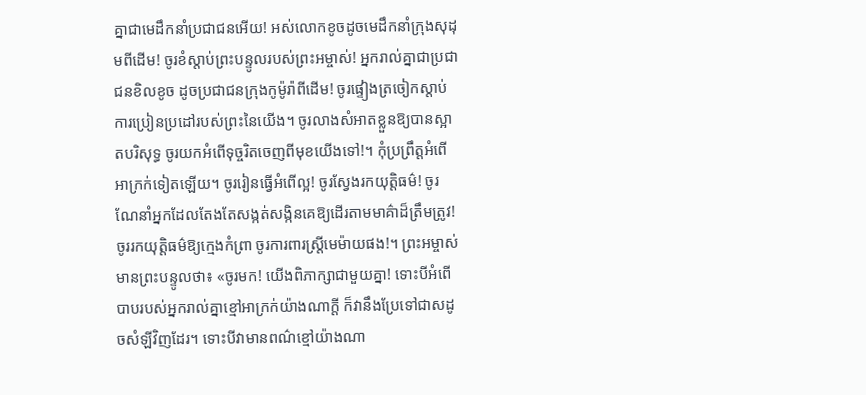គ្នាជាមេដឹកនាំប្រជាជនអើយ! អស់លោកខូចដូចមេដឹកនាំក្រុងសុដុមពីដើម! ចូរខំស្តាប់ព្រះបន្ទូលរបស់ព្រះអម្ចាស់! អ្នករាល់គ្នាជាប្រជាជនខិលខូច ដូចប្រជាជនក្រុងកូម៉ូរ៉ាពីដើម! ចូរផ្ទៀងត្រចៀកស្តាប់ការប្រៀនប្រដៅរបស់ព្រះនៃយើង។ ចូរលាងសំអាតខ្លួនឱ្យបានស្អាតបរិសុទ្ធ ចូរយកអំពើទុច្ចរិតចេញពីមុខយើងទៅ!។ កុំប្រព្រឹត្តអំពើអាក្រក់ទៀតឡើយ។ ចូររៀនធ្វើអំពើល្អ! ចូរស្វែងរកយុតិ្តធម៌! ចូរណែនាំអ្នកដែលតែងតែសង្កត់សង្កិនគេឱ្យដើរតាមមាគ៌ាដ៏ត្រឹមត្រូវ! ចូររកយុត្តិធម៌ឱ្យក្មេងកំព្រា ចូរការពារស្ត្រីមេម៉ាយផង!។ ព្រះអម្ចាស់មានព្រះបន្ទូលថា៖ «ចូរមក! យើងពិភាក្សាជាមួយគ្នា! ទោះបីអំពើបាបរបស់អ្នករាល់គ្នាខ្មៅអាក្រក់យ៉ាងណាក្តី ក៏វានឹងប្រែទៅជាសដូចសំឡីវិញដែរ។ ទោះបីវាមានពណ៌ខ្មៅយ៉ាងណា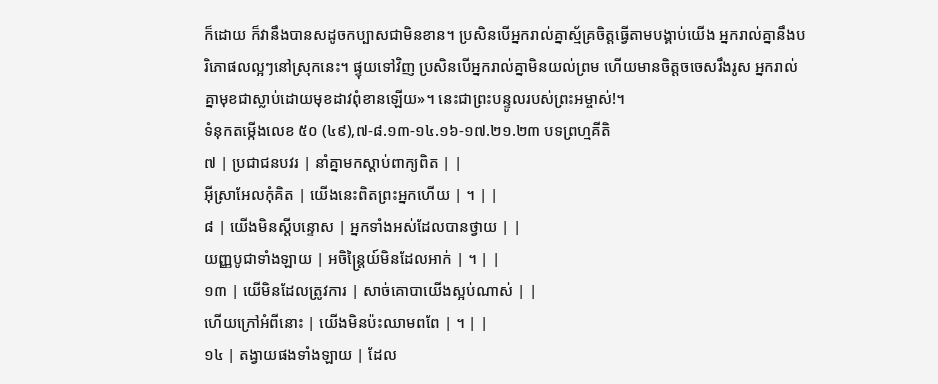ក៏ដោយ ក៏វានឹងបានសដូចកប្បាសជាមិនខាន។ ប្រសិនបើអ្នករាល់គ្នាស្ម័គ្រចិត្តធ្វើតាមបង្គាប់យើង អ្នករាល់គ្នានឹងបរិភោផលល្អៗនៅស្រុកនេះ។ ផ្ទុយទៅវិញ ប្រសិនបើអ្នករាល់គ្នាមិនយល់ព្រម ហើយមានចិត្តចចេសរឹងរូស អ្នករាល់គ្នាមុខជាស្លាប់ដោយមុខដាវពុំខានឡើយ»។ នេះជាព្រះបន្ទូលរបស់ព្រះអម្ចាស់!។
ទំនុកតម្កើងលេខ ៥០ (៤៩),៧-៨.១៣-១៤.១៦-១៧.២១.២៣ បទព្រហ្មគីតិ
៧ | ប្រជាជនបវរ | នាំគ្នាមកស្តាប់ពាក្យពិត | |
អ៊ីស្រាអែលកុំគិត | យើងនេះពិតព្រះអ្នកហើយ | ។ | |
៨ | យើងមិនស្តីបន្ទោស | អ្នកទាំងអស់ដែលបានថ្វាយ | |
យញ្ញបូជាទាំងឡាយ | អចិន្ត្រៃយ៍មិនដែលអាក់ | ។ | |
១៣ | យើមិនដែលត្រូវការ | សាច់គោបាយើងស្អប់ណាស់ | |
ហើយក្រៅអំពីនោះ | យើងមិនប៉ះឈាមពពែ | ។ | |
១៤ | តង្វាយផងទាំងឡាយ | ដែល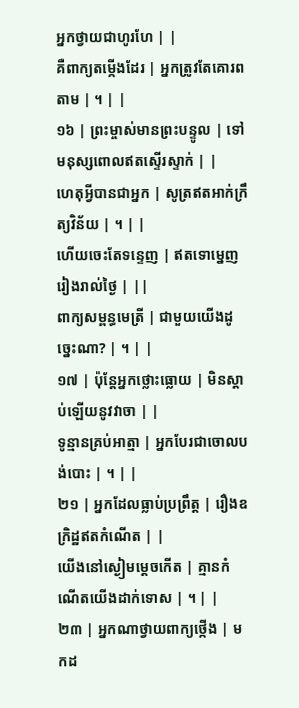អ្នកថ្វាយជាហូរហែ | |
គឺពាក្យតម្កើងដែរ | អ្នកត្រូវតែគោរពតាម | ។ | |
១៦ | ព្រះម្ចាស់មានព្រះបន្ទូល | ទៅមនុស្សពោលឥតស្ទើរស្ទាក់ | |
ហេតុអ្វីបានជាអ្នក | សូត្រឥតអាក់ក្រឹត្យវិន័យ | ។ | |
ហើយចេះតែទន្ទេញ | ឥតទោម្នេញរៀងរាល់ថ្ងៃ | ||
ពាក្យសម្ពន្ធមេត្រី | ជាមួយយើងដូច្នេះណា? | ។ | |
១៧ | ប៉ុន្តែអ្នកថ្លោះធ្លោយ | មិនស្តាប់ឡើយនូវវាចា | |
ទូន្មានគ្រប់អាត្មា | អ្នកបែរជាចោលបង់បោះ | ។ | |
២១ | អ្នកដែលធ្លាប់ប្រព្រឹត្ត | រឿងឧក្រិដ្ឋឥតកំណើត | |
យើងនៅស្ងៀមម្តេចកើត | គ្មានកំណើតយើងដាក់ទោស | ។ | |
២៣ | អ្នកណាថ្វាយពាក្យថ្កើង | មកដ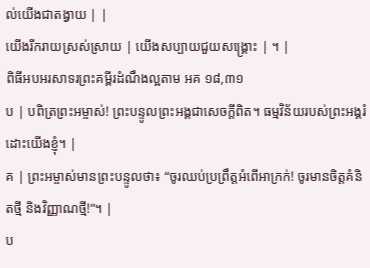ល់យើងជាតង្វាយ | |
យើងរីករាយស្រស់ស្រាយ | យើងសប្បាយជួយសង្គ្រោះ | ។ |
ពិធីអបអរសាទរព្រះគម្ពីរដំណឹងល្អតាម អគ ១៨,៣១
ប | បពិត្រព្រះអម្ចាស់! ព្រះបន្ទូលព្រះអង្គជាសេចក្តីពិត។ ធម្មវិន័យរបស់ព្រះអង្គរំដោះយើងខ្ញុំ។ |
គ | ព្រះអម្ចាស់មានព្រះបន្ទូលថា៖ “ចូរឈប់ប្រព្រឹត្តអំពើអាក្រក់! ចូរមានចិត្តគំនិតថ្មី និងវិញ្ញាណថ្មី!”។ |
ប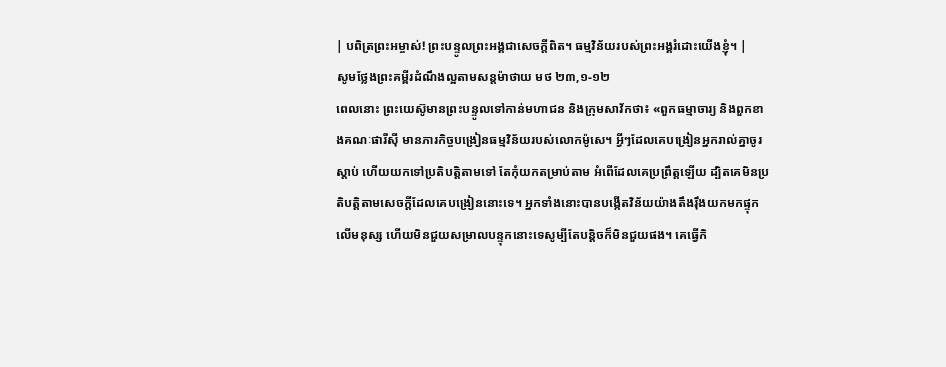| បពិត្រព្រះអម្ចាស់! ព្រះបន្ទូលព្រះអង្គជាសេចក្តីពិត។ ធម្មវិន័យរបស់ព្រះអង្គរំដោះយើងខ្ញុំ។ |
សូមថ្លែងព្រះគម្ពីរដំណឹងល្អតាមសន្តម៉ាថាយ មថ ២៣,១-១២
ពេលនោះ ព្រះយេស៊ូមានព្រះបន្ទូលទៅកាន់មហាជន និងក្រុមសាវ័កថា៖ «ពួកធម្មាចារ្យ និងពួកខាងគណៈផារីស៊ី មានភារកិច្ចបង្រៀនធម្មវិន័យរបស់លោកម៉ូសេ។ អ្វីៗដែលគេបង្រៀនអ្នករាល់គ្នាចូរស្តាប់ ហើយយកទៅប្រតិបត្តិតាមទៅ តែកុំយកតម្រាប់តាម អំពើដែលគេប្រព្រឹត្តឡើយ ដ្បិតគេមិនប្រតិបត្តិតាមសេចក្តីដែលគេបង្រៀននោះទេ។ អ្នកទាំងនោះបានបង្កើតវិន័យយ៉ាងតឹងរ៉ឹងយកមកផ្ទុកលើមនុស្ស ហើយមិនជួយសម្រាលបន្ទុកនោះទេសូម្បីតែបន្តិចក៏មិនជួយផង។ គេធ្វើកិ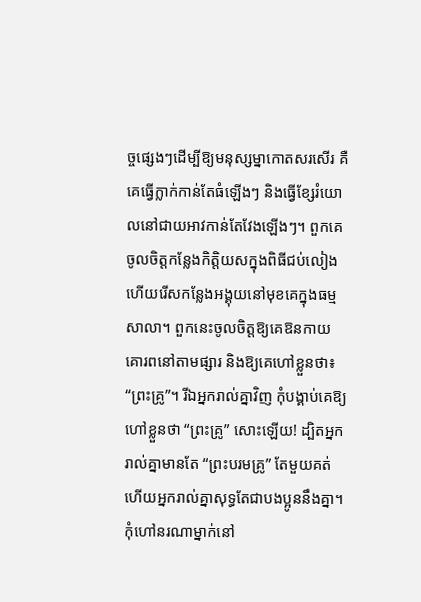ច្ចផ្សេងៗដើម្បីឱ្យមនុស្សម្នាកោតសរសើរ គឺគេធ្វើក្លាក់កាន់តែធំឡើងៗ និងធ្វើខ្សែរំយោលនៅជាយអាវកាន់តែវែងឡើងៗ។ ពួកគេចូលចិត្តកន្លែងកិត្តិយសក្នុងពិធីជប់លៀង ហើយរើសកន្លែងអង្គុយនៅមុខគេក្នុងធម្មសាលា។ ពួកនេះចូលចិត្តឱ្យគេឱនកាយគោរពនៅតាមផ្សារ និងឱ្យគេហៅខ្លួនថា៖ “ព្រះគ្រូ”។ រីឯអ្នករាល់គ្នាវិញ កុំបង្គាប់គេឱ្យហៅខ្លួនថា “ព្រះគ្រូ” សោះឡើយ! ដ្បិតអ្នករាល់គ្នាមានតែ “ព្រះបរមគ្រូ” តែមួយគត់ ហើយអ្នករាល់គ្នាសុទ្ធតែជាបងប្អូននឹងគ្នា។ កុំហៅនរណាម្នាក់នៅ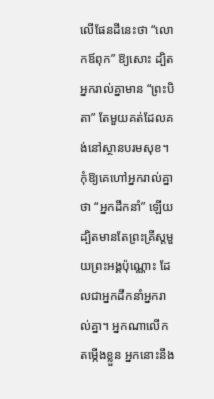លើផែនដីនេះថា “លោកឪពុក” ឱ្យសោះ ដ្បិតអ្នករាល់គ្នាមាន “ព្រះបិតា” តែមួយគត់ដែលគង់នៅស្ថានបរមសុខ។ កុំឱ្យគេហៅអ្នករាល់គ្នាថា “អ្នកដឹកនាំ” ឡើយ ដ្បិតមានតែព្រះគ្រីស្តមួយព្រះអង្គប៉ុណ្ណោះ ដែលជាអ្នកដឹកនាំអ្នករាល់គ្នា។ អ្នកណាលើកតម្កើងខ្លួន អ្នកនោះនឹង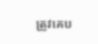ត្រូវគេប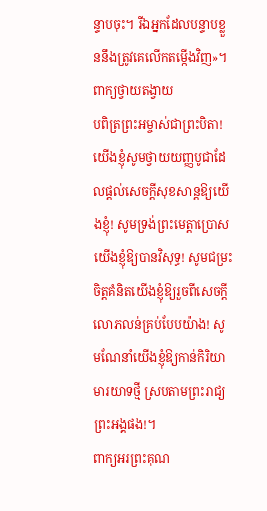ន្ទាបចុះ។ រីឯអ្នកដែលបន្ទាបខ្លួននឹងត្រូវគេលើកតម្កើងវិញ»។
ពាក្យថ្វាយតង្វាយ
បពិត្រព្រះអម្ចាស់ជាព្រះបិតា! យើងខ្ញុំសូមថ្វាយយញ្ញបូជាដែលផ្តល់សេចក្តីសុខសាន្តឱ្យយើងខ្ញុំ! សូមទ្រង់ព្រះមេត្តាប្រោសយើងខ្ញុំឱ្យបានវិសុទ្ធ! សូមជម្រះចិត្តគំនិតយើងខ្ញុំឱ្យរួចពីសេចក្តីលោភលន់គ្រប់បែបយ៉ាង! សូមណែនាំយើងខ្ញុំឱ្យកាន់កិរិយាមារយាទថ្មី ស្របតាមព្រះរាជ្យព្រះអង្គផង!។
ពាក្យអរព្រះគុណ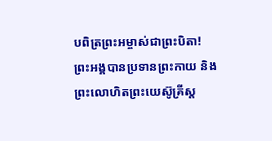បពិត្រព្រះអម្ចាស់ជាព្រះបិតា! ព្រះអង្គបានប្រទានព្រះកាយ និងព្រះលោហិតព្រះយេស៊ូគ្រីស្ត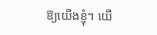ឱ្យយើងខ្ញុំ។ យើ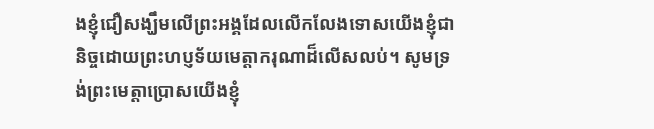ងខ្ញុំជឿសង្ឃឹមលើព្រះអង្គដែលលើកលែងទោសយើងខ្ញុំជានិច្ចដោយព្រះហប្ញទ័យមេត្តាករុណាដ៏លើសលប់។ សូមទ្រង់ព្រះមេត្តាប្រោសយើងខ្ញុំ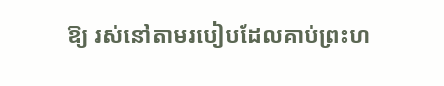ឱ្យ រស់នៅតាមរបៀបដែលគាប់ព្រះហ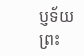ប្ញទ័យព្រះ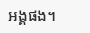អង្គផង។